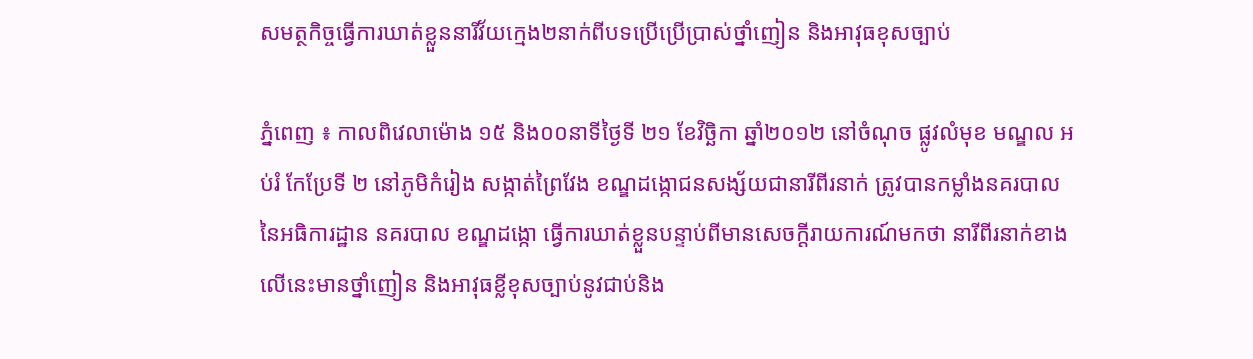សមត្ថកិច្ចធ្វើការឃាត់ខ្លួននារីវ័យក្មេង២នាក់ពីបទប្រើប្រើប្រាស់ថ្នាំញៀន និងអាវុធខុសច្បាប់

ភ្នំពេញ ៖ កាលពិវេលាម៉ោង ១៥ និង០០នាទីថ្ងៃទី ២១ ខែវិច្ឆិកា ឆ្នាំ២០១២ នៅចំណុច ផ្លូវលំមុខ មណ្ឌល អប់រំ កែប្រែទី ២ នៅភូមិកំរៀង សង្កាត់ព្រៃវែង ខណ្ឌដង្កោជនសង្ស័យជានារីពីរនាក់ ត្រូវបានកម្លាំងនគរបាល នៃអធិការដ្ឋាន នគរបាល ខណ្ឌដង្កោ ធ្វើការឃាត់ខ្លួនបន្ទាប់ពីមានសេចក្តីរាយការណ៍មកថា នារីពីរនាក់ខាងលើនេះមានថ្នាំញៀន និងអាវុធខ្លីខុសច្បាប់នូវជាប់និង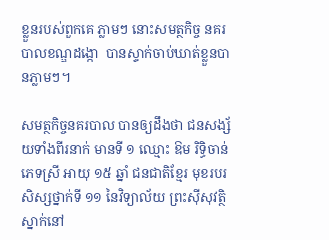ខ្លួនរបស់ពួកគេ ភ្លាមៗ នោះសមត្ថកិច្ច នគរបាលខណ្ឌដង្កោ  បានស្ទាក់ចាប់ឃាត់ខ្លួនបានភ្លាមៗ។

សមត្ថកិច្ចនគរបាល បានឲ្យដឹងថា ជនសង្ស័យទាំងពីរនាក់ មានទី ១ ឈ្មោះ ឱម រិទ្ធិចាន់ ភេទស្រី អាយុ ១៥ ឆ្នាំ ជនជាតិខ្មែរ មុខរបរ សិស្សថ្នាក់ទី ១១ នៃវិទ្យាល័យ ព្រះស៊ីសុវត្ថិ ស្នាក់នៅ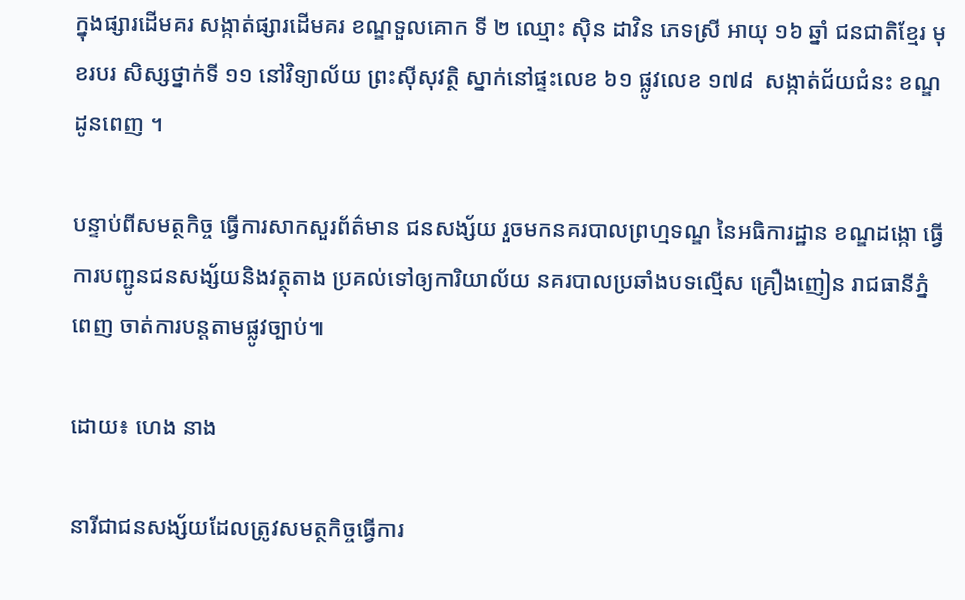ក្នុងផ្សារដើមគរ សង្កាត់ផ្សារដើមគរ ខណ្ឌទួលគោក ទី ២ ឈ្មោះ ស៊ិន ដាវិន ភេទស្រី អាយុ ១៦ ឆ្នាំ ជនជាតិខ្មែរ មុខរបរ សិស្សថ្នាក់ទី ១១ នៅវិទ្យាល័យ ព្រះស៊ីសុវត្ថិ ស្នាក់នៅផ្ទះលេខ ៦១ ផ្លូវលេខ ១៧៨  សង្កាត់ជ័យជំនះ ខណ្ឌដូនពេញ ។

បន្ទាប់ពីសមត្ថកិច្ច ធ្វើការសាកសួរព័ត៌មាន ជនសង្ស័យ រួចមកនគរបាលព្រហ្មទណ្ឌ នៃអធិការដ្ឋាន ខណ្ឌដង្កោ ធ្វើការបញ្ជូនជនសង្ស័យនិងវត្ថុតាង ប្រគល់ទៅឲ្យការិយាល័យ នគរបាលប្រឆាំងបទល្មើស គ្រឿងញៀន រាជធានីភ្នំពេញ ចាត់ការបន្តតាមផ្លូវច្បាប់៕

ដោយ៖ ហេង នាង

នារីជាជនសង្ស័យដែលត្រូវសមត្ថកិច្ចធ្វើការ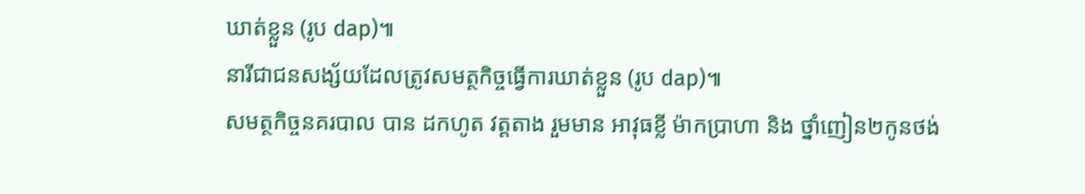ឃាត់ខ្លួន (រូប dap)៕
នារីជាជនសង្ស័យដែលត្រូវសមត្ថកិច្ចធ្វើការឃាត់ខ្លួន (រូប dap)៕
សមត្ថកិច្ចនគរបាល បាន ដកហូត វត្តតាង រួមមាន អាវុធខ្លី ម៉ាកប្រាហា និង ថ្នាំញៀន២កូនថង់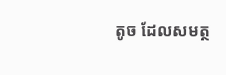តូច ដែលសមត្ថ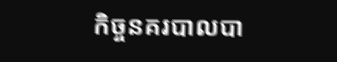កិច្ចនគរបាលបា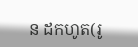ន ដកហូត(រូ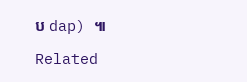ប dap) ៕

Related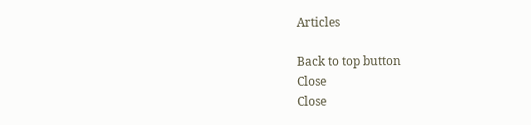Articles

Back to top button
Close
Close